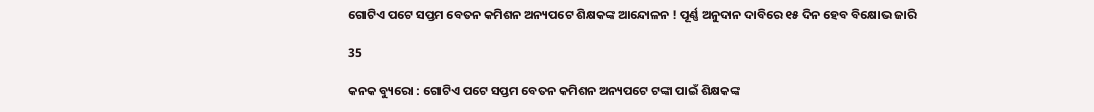ଗୋଟିଏ ପଟେ ସପ୍ତମ ବେତନ କମିଶନ ଅନ୍ୟପଟେ ଶିକ୍ଷକଙ୍କ ଆନ୍ଦୋଳନ ! ପୂର୍ଣ୍ଣ ଅନୁଦାନ ଦାବିରେ ୧୫ ଦିନ ହେବ ବିକ୍ଷୋଭ ଜାରି

35

କନକ ବ୍ୟୁରୋ : ଗୋଟିଏ ପଟେ ସପ୍ତମ ବେତନ କମିଶନ ଅନ୍ୟପଟେ ଟଙ୍କା ପାଇଁ ଶିକ୍ଷକଙ୍କ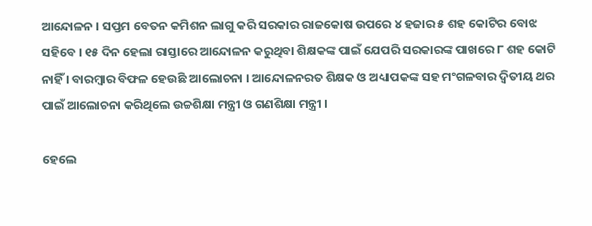ଆନ୍ଦୋଳନ । ସପ୍ତମ ବେତନ କମିଶନ ଲାଗୁ କରି ସରକାର ରାଜକୋଷ ଉପରେ ୪ ହଜାର ୫ ଶହ କୋଟିର ବୋଝ ସହିବେ । ୧୫ ଦିନ ହେଲା ରାସ୍ତାରେ ଆନ୍ଦୋଳନ କରୁଥିବା ଶିକ୍ଷକଙ୍କ ପାଇଁ ଯେପରି ସରକାରଙ୍କ ପାଖରେ ୮ ଶହ କୋଟି ନାହିଁ । ବାରମ୍ବାର ବିଫଳ ହେଉଛି ଆଲୋଚନା । ଆନ୍ଦୋଳନରତ ଶିକ୍ଷକ ଓ ଅଧ୍ୟାପକଙ୍କ ସହ ମଂଗଳବାର ଦ୍ୱିତୀୟ ଥର ପାଇଁ ଆଲୋଚନା କରିଥିଲେ ଉଚ୍ଚଶିକ୍ଷା ମନ୍ତ୍ରୀ ଓ ଗଣଶିକ୍ଷା ମନ୍ତ୍ରୀ ।

ହେଲେ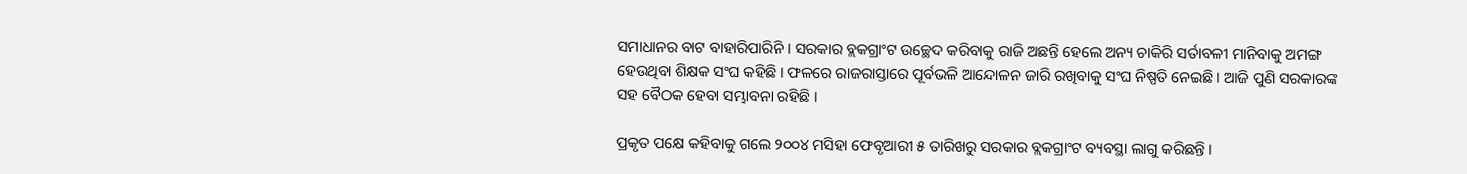ସମାଧାନର ବାଟ ବାହାରିପାରିନି । ସରକାର ବ୍ଲକଗ୍ରାଂଟ ଉଚ୍ଛେଦ କରିବାକୁ ରାଜି ଅଛନ୍ତି ହେଲେ ଅନ୍ୟ ଚାକିରି ସର୍ତାବଳୀ ମାନିବାକୁ ଅମଙ୍ଗ ହେଉଥିବା ଶିକ୍ଷକ ସଂଘ କହିଛି । ଫଳରେ ରାଜରାସ୍ତାରେ ପୂର୍ବଭଳି ଆନ୍ଦୋଳନ ଜାରି ରଖିବାକୁ ସଂଘ ନିଷ୍ପତି ନେଇଛି । ଆଜି ପୁଣି ସରକାରଙ୍କ ସହ ବୈଠକ ହେବା ସମ୍ଭାବନା ରହିଛି ।

ପ୍ରକୃତ ପକ୍ଷେ କହିବାକୁ ଗଲେ ୨୦୦୪ ମସିହା ଫେବୃଆରୀ ୫ ତାରିଖରୁ ସରକାର ବ୍ଲକଗ୍ରାଂଟ ବ୍ୟବସ୍ଥା ଲାଗୁ କରିଛନ୍ତି ।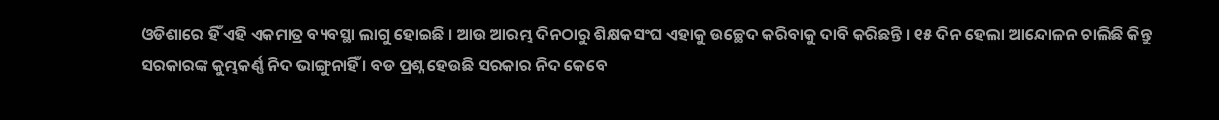ଓଡିଶାରେ ହିଁ ଏହି ଏକମାତ୍ର ବ୍ୟବସ୍ଥା ଲାଗୁ ହୋଇଛି । ଆଉ ଆରମ୍ଭ ଦିନଠାରୁ ଶିକ୍ଷକସଂଘ ଏହାକୁ ଉଚ୍ଛେଦ କରିବାକୁ ଦାବି କରିଛନ୍ତି । ୧୫ ଦିନ ହେଲା ଆନ୍ଦୋଳନ ଚାଲିଛି କିନ୍ତୁ ସରକାରଙ୍କ କୁମ୍ଭକର୍ଣ୍ଣ ନିଦ ଭାଙ୍ଗୁନାହିଁ । ବଡ ପ୍ରଶ୍ନ ହେଉଛି ସରକାର ନିଦ କେବେ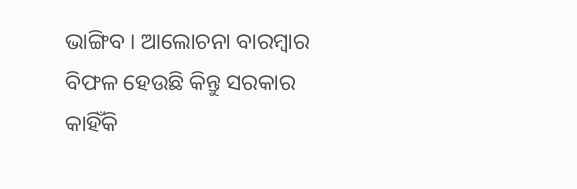ଭାଙ୍ଗିବ । ଆଲୋଚନା ବାରମ୍ବାର ବିଫଳ ହେଉଛି କିନ୍ତୁ ସରକାର କାହିଁକି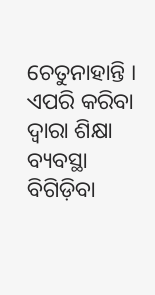ଚେତୁନାହାନ୍ତି । ଏପରି କରିବା ଦ୍ୱାରା ଶିକ୍ଷା ବ୍ୟବସ୍ଥା ବିଗିଡ଼ିବା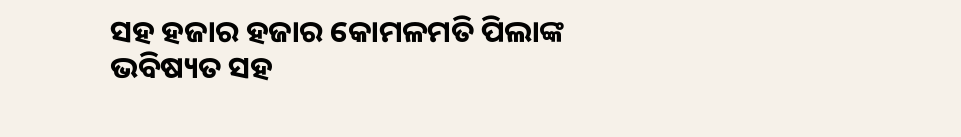ସହ ହଜାର ହଜାର କୋମଳମତି ପିଲାଙ୍କ ଭବିଷ୍ୟତ ସହ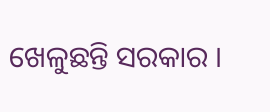ଖେଳୁଛନ୍ତି ସରକାର ।